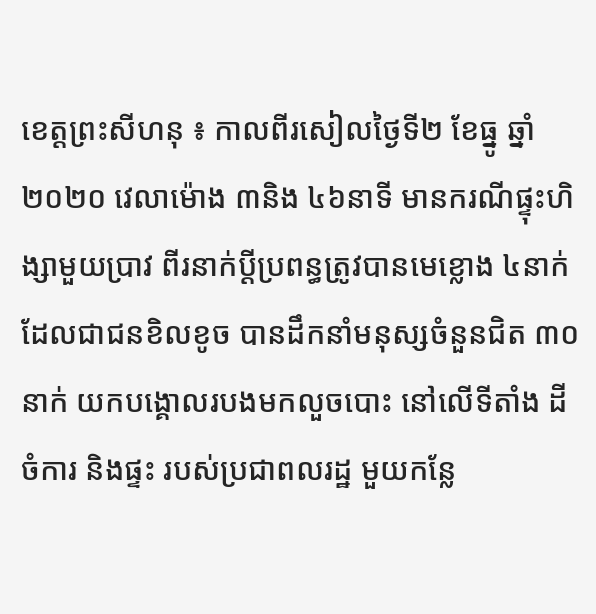ខេត្តព្រះសីហនុ ៖ កាលពីរសៀលថ្ងៃទី២ ខែធ្នូ ឆ្នាំ ២០២០ វេលាម៉ោង ៣និង ៤៦នាទី មានករណីផ្ទុះហិង្សាមួយប្រាវ ពីរនាក់ប្ដីប្រពន្ធត្រូវបានមេខ្លោង ៤នាក់ ដែលជាជនខិលខូច បានដឹកនាំមនុស្សចំនួនជិត ៣០នាក់ យកបង្គោលរបងមកលួចបោះ នៅលើទីតាំង ដីចំការ និងផ្ទះ របស់ប្រជាពលរដ្ឋ មួយកន្លែ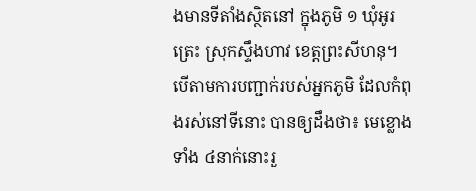ងមានទីតាំងស្ថិតនៅ ក្នុងភូមិ ១ ឃុំអូរត្រេះ ស្រុកស្ទឹងហាវ ខេត្តព្រះសីហនុ។
បើតាមការបញ្ជាក់របស់អ្នកភូមិ ដែលកំពុងរស់នៅទីនោះ បានឲ្យដឹងថា៖ មេខ្លោងទាំង ៤នាក់នោះរួ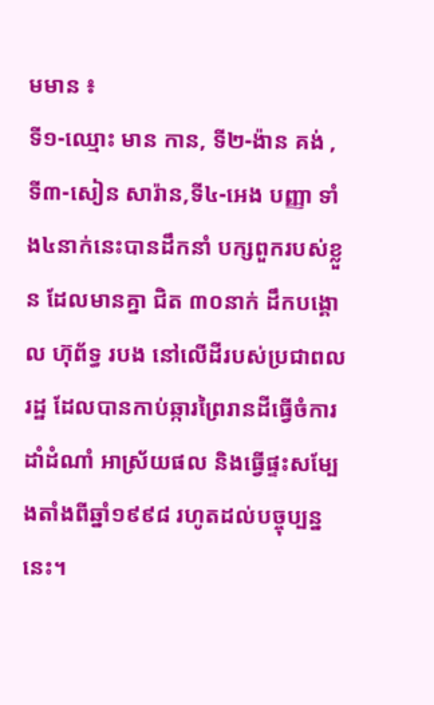មមាន ៖
ទី១-ឈ្មោះ មាន កាន, ទី២-ង៉ាន គង់ , ទី៣-សៀន សារ៉ាន,ទី៤-អេង បញ្ញា ទាំង៤នាក់នេះបានដឹកនាំ បក្សពួករបស់ខ្លួន ដែលមានគ្នា ជិត ៣០នាក់ ដឹកបង្គោល ហ៊ុព័ទ្ធ របង នៅលើដីរបស់ប្រជាពលរដ្ឋ ដែលបានកាប់ឆ្ការព្រៃរានដីធ្វើចំការដាំដំណាំ អាស្រ័យផល និងធ្វើផ្ទះសម្បែងតាំងពីឆ្នាំ១៩៩៨ រហូតដល់បច្ចុប្បន្ននេះ។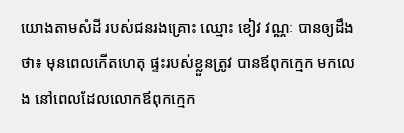យោងតាមសំដី របស់ជនរងគ្រោះ ឈ្មោះ ខៀវ វណ្ណៈ បានឲ្យដឹងថា៖ មុនពេលកើតហេតុ ផ្ទះរបស់ខ្លួនត្រូវ បានឪពុកក្មេក មកលេង នៅពេលដែលលោកឪពុកក្មេក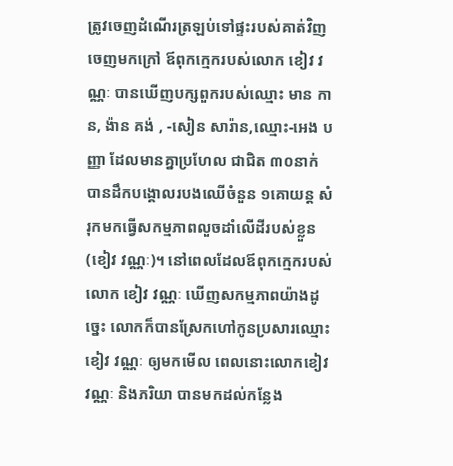ត្រូវចេញដំណើរត្រឡប់ទៅផ្ទះរបស់គាត់វិញ ចេញមកក្រៅ ឪពុកក្មេករបស់លោក ខៀវ វណ្ណៈ បានឃើញបក្សពួករបស់ឈ្មោះ មាន កាន, ង៉ាន គង់ , -សៀន សារ៉ាន,ឈ្មោះ-អេង បញ្ញា ដែលមានគ្នាប្រហែល ជាជិត ៣០នាក់ បានដឹកបង្គោលរបងឈើចំនួន ១គោយន្ត សំរុកមកធ្វើសកម្មភាពលួចដាំលើដីរបស់ខ្លួន (ខៀវ វណ្ណៈ)។ នៅពេលដែលឪពុកក្មេករបស់លោក ខៀវ វណ្ណៈ ឃើញសកម្មភាពយ៉ាងដូច្នេះ លោកក៏បានស្រែកហៅកូនប្រសារឈ្មោះ ខៀវ វណ្ណៈ ឲ្យមកមើល ពេលនោះលោកខៀវ វណ្ណៈ និងភរិយា បានមកដល់កន្លែង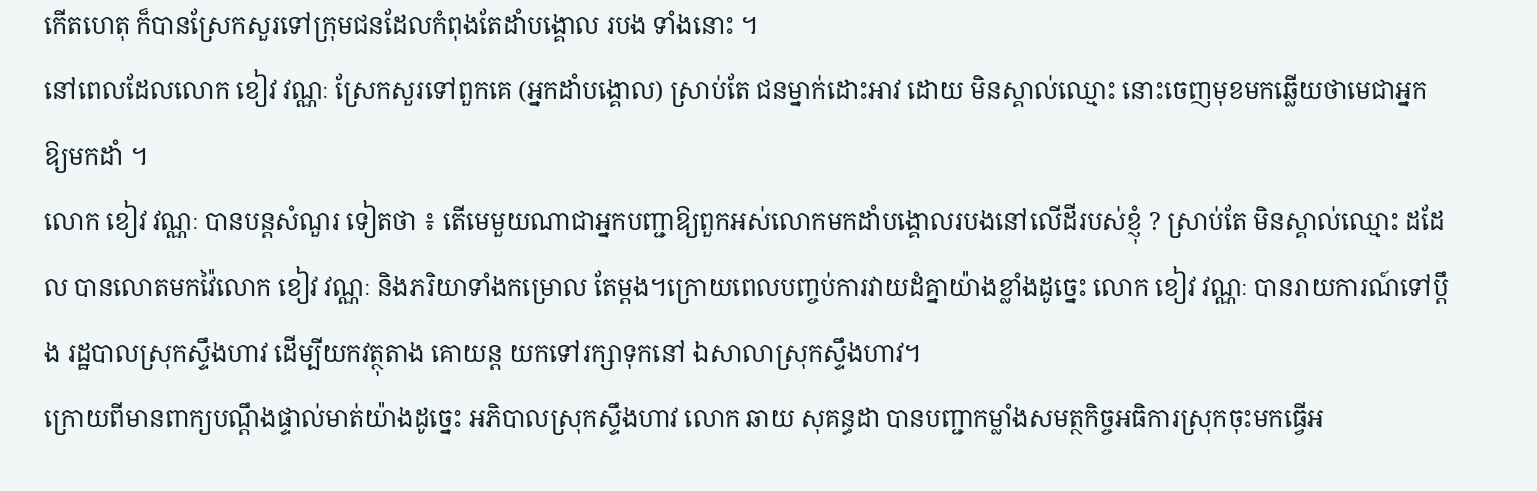កើតហេតុ ក៏បានស្រែកសួរទៅក្រុមជនដែលកំពុងតែដាំបង្គោល របង ទាំងនោះ ។
នៅពេលដែលលោក ខៀវ វណ្ណៈ ស្រែកសួរទៅពួកគេ (អ្នកដាំបង្គោល) ស្រាប់តែ ជនម្នាក់ដោះអាវ ដោយ មិនស្គាល់ឈ្មោះ នោះចេញមុខមកឆ្លើយថាមេជាអ្នកឱ្យមកដាំ ។
លោក ខៀវ វណ្ណៈ បានបន្តសំណួរ ទៀតថា ៖ តើមេមួយណាជាអ្នកបញ្ជាឱ្យពួកអស់លោកមកដាំបង្គោលរបងនៅលើដីរបស់ខ្ញុំ ? ស្រាប់តែ មិនស្គាល់ឈ្មោះ ដដែល បានលោតមកវ៉ៃលោក ខៀវ វណ្ណៈ និងភរិយាទាំងកម្រោល តែម្តង។ក្រោយពេលបញ្ចប់ការវាយដំគ្នាយ៉ាងខ្លាំងដូច្នេះ លោក ខៀវ វណ្ណៈ បានរាយការណ៍ទៅប្តឹង រដ្ឋបាលស្រុកស្ទឹងហាវ ដើម្បីយកវត្ថុតាង គោយន្ត យកទៅរក្សាទុកនៅ ឯសាលាស្រុកស្ទឹងហាវ។
ក្រោយពីមានពាក្យបណ្ដឹងផ្ទាល់មាត់យ៉ាងដូច្នេះ អភិបាលស្រុកស្ទឹងហាវ លោក ឆាយ សុគន្ធដា បានបញ្ជាកម្លាំងសមត្ថកិច្ចអធិការស្រុកចុះមកធ្វើអ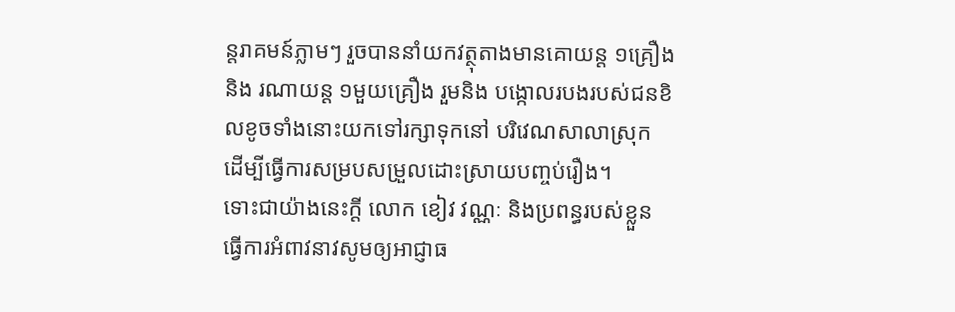ន្តរាគមន៍ភ្លាមៗ រួចបាននាំយកវត្ថុតាងមានគោយន្ត ១គ្រឿង និង រណាយន្ត ១មួយគ្រឿង រួមនិង បង្កោលរបងរបស់ជនខិលខូចទាំងនោះយកទៅរក្សាទុកនៅ បរិវេណសាលាស្រុក ដើម្បីធ្វើការសម្របសម្រួលដោះស្រាយបញ្ចប់រឿង។
ទោះជាយ៉ាងនេះក្តី លោក ខៀវ វណ្ណៈ និងប្រពន្ធរបស់ខ្លួន ធ្វើការអំពាវនាវសូមឲ្យអាជ្ញាធ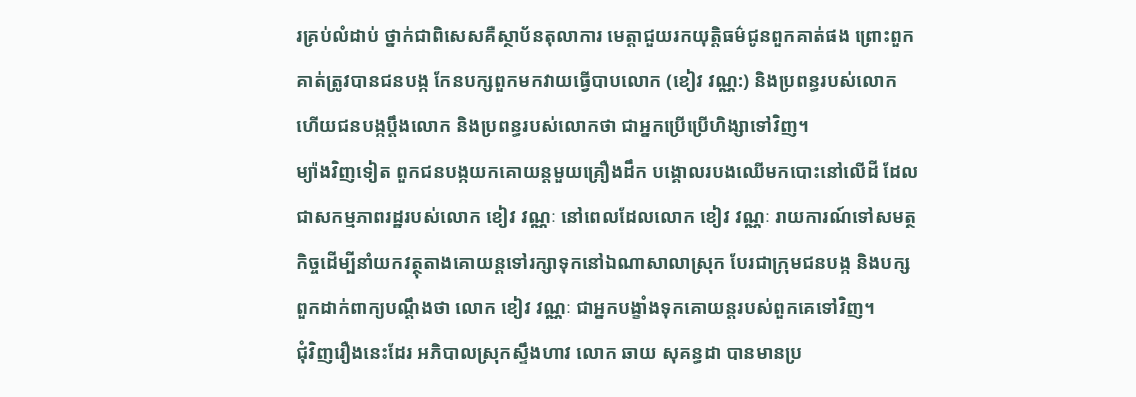រគ្រប់លំដាប់ ថ្នាក់ជាពិសេសគឺស្ថាប័នតុលាការ មេត្តាជួយរកយុត្តិធម៌ជូនពួកគាត់ផង ព្រោះពួកគាត់ត្រូវបានជនបង្ក កែនបក្សពួកមកវាយធ្វើបាបលោក (ខៀវ វណ្ណ:) និងប្រពន្ធរបស់លោក ហើយជនបង្កប្ដឹងលោក និងប្រពន្ធរបស់លោកថា ជាអ្នកប្រើប្រើហិង្សាទៅវិញ។
ម្យ៉ាងវិញទៀត ពួកជនបង្កយកគោយន្តមួយគ្រឿងដឹក បង្គោលរបងឈើមកបោះនៅលើដី ដែលជាសកម្មភាពរដ្ឋរបស់លោក ខៀវ វណ្ណៈ នៅពេលដែលលោក ខៀវ វណ្ណៈ រាយការណ៍ទៅសមត្ថកិច្ចដើម្បីនាំយកវត្ថុតាងគោយន្ដទៅរក្សាទុកនៅឯណាសាលាស្រុក បែរជាក្រុមជនបង្ក និងបក្សពួកដាក់ពាក្យបណ្ដឹងថា លោក ខៀវ វណ្ណៈ ជាអ្នកបង្ខាំងទុកគោយន្តរបស់ពួកគេទៅវិញ។
ជុំវិញរឿងនេះដែរ អភិបាលស្រុកស្ទឹងហាវ លោក ឆាយ សុគន្ធដា បានមានប្រ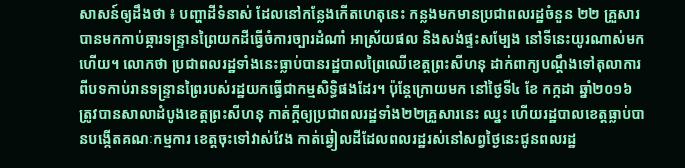សាសន៍ឲ្យដឹងថា ៖ បញ្ហាដីទំនាស់ ដែលនៅកន្លែងកើតហេតុនេះ កន្លងមកមានប្រជាពលរដ្ឋចំនួន ២២ គ្រួសារ បានមកកាប់ឆ្ការទន្ទ្រានព្រៃយកដីធ្វើចំការច្បារដំណាំ អាស្រ័យផល និងសង់ផ្ទះសម្បែង នៅទីនេះយូរណាស់មកហើយ។ លោកថា ប្រជាពលរដ្ឋទាំងនេះធ្លាប់បានរដ្ឋបាលព្រៃឈើខេត្តព្រះសីហនុ ដាក់ពាក្យបណ្ដឹងទៅតុលាការ ពីបទកាប់រានទន្ទ្រានព្រៃរបស់រដ្ឋយកធ្វើជាកម្មសិទ្ធិផងដែរ។ ប៉ុន្តែក្រោយមក នៅថ្ងៃទី៤ ខែ កក្កដា ឆ្នាំ២០១៦ ត្រូវបានសាលាដំបូងខេត្តព្រះសីហនុ កាត់ក្តីឲ្យប្រជាពលរដ្ឋទាំង២២គ្រួសារនេះ ឈ្នះ ហើយរដ្ឋបាលខេត្តធ្លាប់បានបង្កើតគណៈកម្មការ ខេត្តចុះទៅវាស់វែង កាត់ឆ្វៀលដីដែលពលរដ្ឋរស់នៅសព្វថ្ងៃនេះជូនពលរដ្ឋ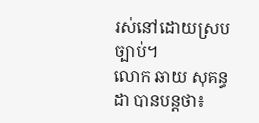រស់នៅដោយស្របច្បាប់។
លោក ឆាយ សុគន្ធដា បានបន្តថា៖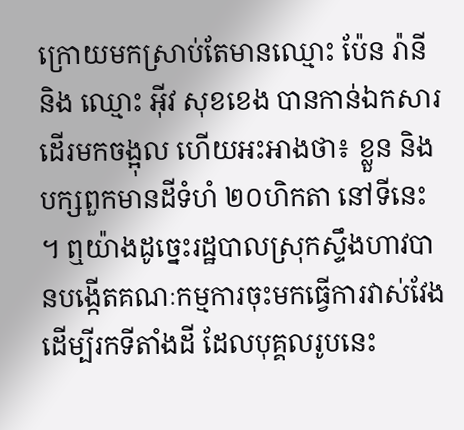ក្រោយមកស្រាប់តែមានឈ្មោះ ប៉ែន រ៉ានី និង ឈ្មោះ អ៊ីវ សុខខេង បានកាន់ឯកសារដើរមកចង្អុល ហើយអះអាងថា៖ ខ្លួន និងបក្សពួកមានដីទំហំ ២០ហិកតា នៅទីនេះ ។ ឮយ៉ាងដូច្នេះរដ្ឋបាលស្រុកស្ទឹងហាវបានបង្កើតគណៈកម្មការចុះមកធ្វើការវាស់វែង ដើម្បីរកទីតាំងដី ដែលបុគ្គលរូបនេះ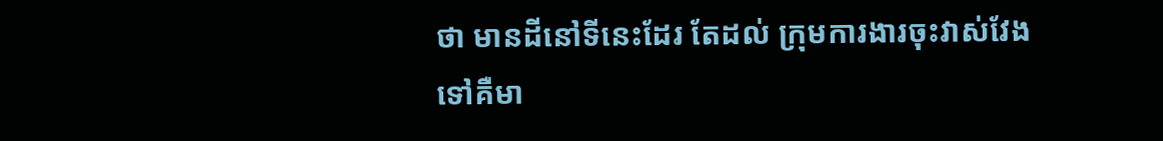ថា មានដីនៅទីនេះដែរ តែដល់ ក្រុមការងារចុះវាស់វែង ទៅគឺមា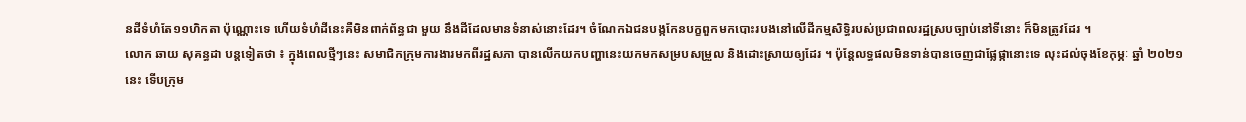នដីទំហំតែ១១ហិកតា ប៉ុណ្ណោះទេ ហើយទំហំដីនេះគឺមិនពាក់ព័ន្ធជា មួយ នឹងដីដែលមានទំនាស់នោះដែរ។ ចំណែកឯជនបង្កកែនបក្ខពួកមកបោះរបងនៅលើដីកម្មសិទ្ធិរបស់ប្រជាពលរដ្ឋស្របច្បាប់នៅទីនោះ ក៏មិនត្រូវដែរ ។
លោក ឆាយ សុគន្ធដា បន្តទៀតថា ៖ ក្នុងពេលថ្មីៗនេះ សមាជិកក្រុមការងារមកពីរដ្ឋសភា បានលើកយកបញ្ហានេះយកមកសម្របសម្រួល និងដោះស្រាយឲ្យដែរ ។ ប៉ុន្តែលទ្ធផលមិនទាន់បានចេញជាផ្លែផ្កានោះទេ លុះដល់ចុងខែកុម្ភៈ ឆ្នាំ ២០២១ នេះ ទើបក្រុម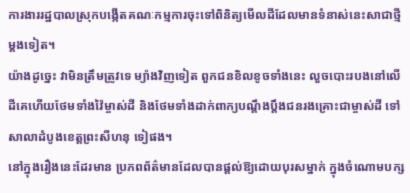ការងាររដ្ឋបាលស្រុកបង្កើតគណៈកម្មការចុះទៅពិនិត្យមើលដីដែលមានទំនាស់នេះសាជាថ្មីម្ដងទៀត។
យ៉ាងដូច្នេះ វាមិនត្រឹមត្រូវទេ ម្យ៉ាងវិញទៀត ពួកជនខិលខូចទាំងនេះ លួចបោះរបងនៅលើដីគេហើយថែមទាំងវ៉ៃម្ចាស់ដី និងថែមទាំងដាក់ពាក្យបណ្ដឹងប្ដឹងជនរងគ្រោះជាម្ចាស់ដី ទៅសាលាដំបូងខេត្តព្រះសីហនុ ទៀផង។
នៅក្នុងរឿងនេះដែរមាន ប្រភពព័ត៌មានដែលបានផ្ដល់ឱ្យដោយបុរសម្នាក់ ក្នុងចំណោមបក្ស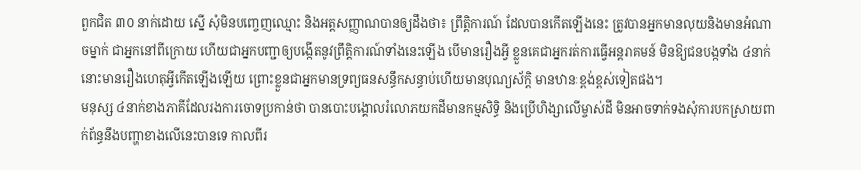ពួកជិត ៣០ នាក់ដោយ ស្នើ សុំមិនបញ្ចេញឈ្មោះ និងអត្តសញ្ញាណបានឲ្យដឹងថា៖ ព្រឹត្តិការណ៍ ដែលបានកើតឡើងនេះ ត្រូវបានអ្នកមានលុយនិងមានអំណាចម្នាក់ ជាអ្នកនៅពីក្រោយ ហើយជាអ្នកបញ្ជាឲ្យបង្កើតនូវព្រឹត្តិការណ៍ទាំងនេះឡើង បើមានរឿងអ្វី ខ្លួនគេជាអ្នករត់ការធ្វើអន្តរាគមន៍ មិនឱ្យជនបង្កទាំង ៤នាក់នោះមានរឿងហេតុអ្វីកើតឡើងឡើយ ព្រោះខ្លួនជាអ្នកមានទ្រព្យធនសន្ធឹកសន្ធាប់ហើយមានបុណ្យស័ក្តិ មានឋានៈខ្ពង់ខ្ពស់ទៀតផង។
មនុស្ស ៤នាក់ខាងភាគីដែលរងការចោទប្រកាន់ថា បានបោះបង្គោលរំលោភយកដីមានកម្មសិទ្ធិ និងប្រើហិង្សាលើម្ចាស់ដី មិនអាចទាក់ទងសុំការបកស្រាយពាក់ព័ន្ធនឹងបញ្ហាខាងលើនេះបានទេ កាលពីរ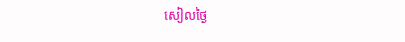សៀលថ្ងៃ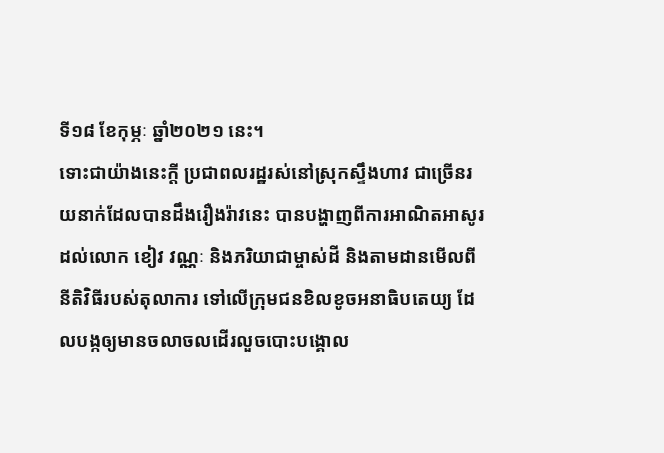ទី១៨ ខែកុម្ភៈ ឆ្នាំ២០២១ នេះ។
ទោះជាយ៉ាងនេះក្តី ប្រជាពលរដ្ឋរស់នៅស្រុកស្ទឹងហាវ ជាច្រើនរយនាក់ដែលបានដឹងរឿងរ៉ាវនេះ បានបង្ហាញពីការអាណិតអាសូរដល់លោក ខៀវ វណ្ណៈ និងភរិយាជាម្ចាស់ដី និងតាមដានមើលពីនីតិវិធីរបស់តុលាការ ទៅលើក្រុមជនខិលខូចអនាធិបតេយ្យ ដែលបង្កឲ្យមានចលាចលដើរលួចបោះបង្គោល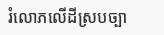រំលោភលើដីស្របច្បា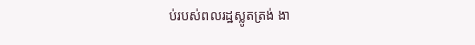ប់របស់ពលរដ្ឋស្លូតត្រង់ ងា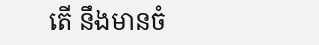តើ នឹងមានចំ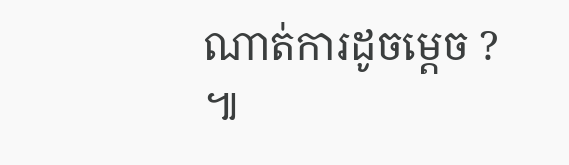ណាត់ការដូចម្តេច ? ៕